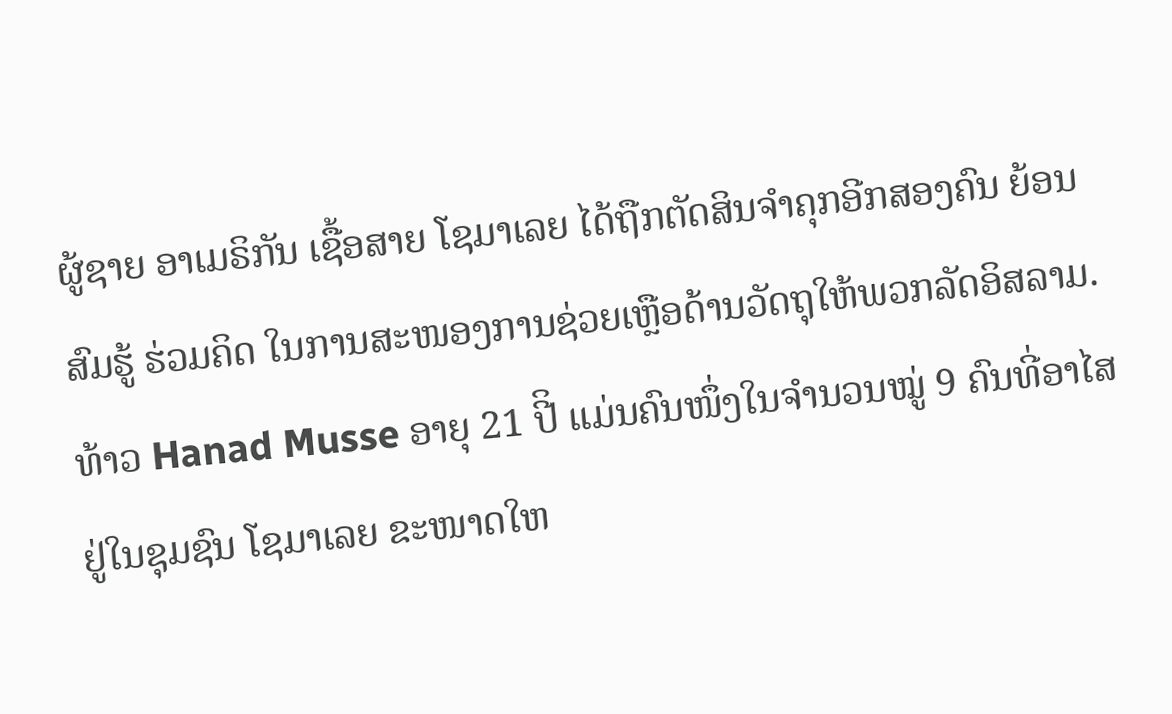ຜູ້ຊາຍ ອາເມຣິກັນ ເຊື້ອສາຍ ໂຊມາເລຍ ໄດ້ຖືກຕັດສິນຈຳຄຸກອີກສອງຄົນ ຍ້ອນສົມຮູ້ ຮ່ວມຄິດ ໃນການສະໜອງການຊ່ວຍເຫຼືອດ້ານວັດຖຸໃຫ້ພວກລັດອິສລາມ.
ທ້າວ Hanad Musse ອາຍຸ 21 ປີິ ແມ່ນຄົນໜຶ່ງໃນຈຳນວນໝູ່ 9 ຄົນທີ່ອາໄສຢູ່ໃນຊຸມຊົນ ໂຊມາເລຍ ຂະໜາດໃຫ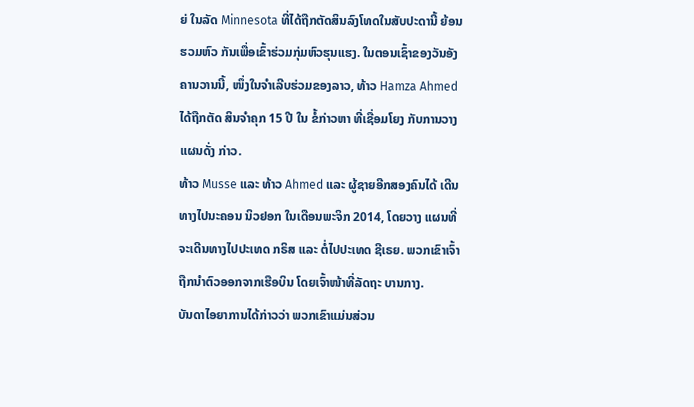ຍ່ ໃນລັດ Minnesota ທີ່ໄດ້ຖືກຕັດສິນລົງໂທດໃນສັບປະດານີ້ ຍ້ອນຮວມຫົວ ກັນເພື່ອເຂົ້າຮ່ວມກຸ່ມຫົວຮຸນແຮງ. ໃນຕອນເຊົ້າຂອງວັນອັງຄານວານນີ້, ໜຶ່ງໃນຈຳເລີບຮ່ວມຂອງລາວ, ທ້າວ Hamza Ahmed ໄດ້ຖືກຕັດ ສິນຈຳຄຸກ 15 ປີ ໃນ ຂໍ້ກ່າວຫາ ທີ່ເຊື່ອມໂຍງ ກັບການວາງແຜນດັ່ງ ກ່າວ.
ທ້າວ Musse ແລະ ທ້າວ Ahmed ແລະ ຜູ້ຊາຍອີກສອງຄົນໄດ້ ເດີນທາງໄປນະຄອນ ນິວຢອກ ໃນເດືອນພະຈິກ 2014, ໂດຍວາງ ແຜນທີ່ຈະເດີນທາງໄປປະເທດ ກຣິສ ແລະ ຕໍ່ໄປປະເທດ ຊີເຣຍ. ພວກເຂົາເຈົ້າຖືກນຳຕົວອອກຈາກເຮືອບິນ ໂດຍເຈົ້າໜ້າທີ່ລັດຖະ ບານກາງ.
ບັນດາໄອຍາການໄດ້ກ່າວວ່າ ພວກເຂົາແມ່ນສ່ວນ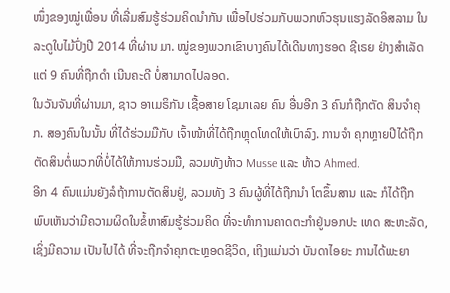ໜຶ່ງຂອງໝູ່ເພື່ອນ ທີ່ເລີ່ມສົມຮູ້ຮ່ວມຄິດນຳກັນ ເພື່ອໄປຮ່ວມກັບພວກຫົວຮຸນແຮງລັດອິສລາມ ໃນລະດູໃບໄມ້ປົ່ງປີ 2014 ທີ່ຜ່ານ ມາ. ໝູ່ຂອງພວກເຂົາບາງຄົນໄດ້ເດີນທາງຮອດ ຊີເຣຍ ຢ່າງສຳເລັດ ແຕ່ 9 ຄົນທີ່ຖືກດຳ ເນີນຄະດີ ບໍ່ສາມາດໄປລອດ.
ໃນວັນຈັນທີ່ຜ່ານມາ, ຊາວ ອາເມຣິກັນ ເຊື້ອສາຍ ໂຊມາເລຍ ຄົນ ອື່ນອີກ 3 ຄົນກໍຖືກຕັດ ສິນຈຳຄຸກ. ສອງຄົນໃນນັ້ນ ທີ່ໄດ້ຮ່ວມມືກັບ ເຈົ້າໜ້າທີ່ໄດ້ຖືກຫຼຸດໂທດໃຫ້ເບົາລົງ. ການຈຳ ຄຸກຫຼາຍປີໄດ້ຖືກຕັດສິນຕໍ່ພວກທີ່ບໍ່ໄດ້ໃຫ້ການຮ່ວມມື, ລວມທັງທ້າວ Musse ແລະ ທ້າວ Ahmed.
ອີກ 4 ຄົນແມ່ນຍັງລໍຖ້າການຕັດສິນຢູ່, ລວມທັງ 3 ຄົນຜູ້ທີ່ໄດ້ຖືກນຳ ໂຕຂຶ້ນສານ ແລະ ກໍໄດ້ຖືກພົບເຫັນວ່າມີຄວາມຜິດໃນຂໍ້ຫາສົມຮູ້ຮ່ວມຄິດ ທີ່ຈະທຳການຄາດຕະກຳຢູ່ນອກປະ ເທດ ສະຫະລັດ, ເຊິ່ງມີຄວາມ ເປັນໄປໄດ້ ທີ່ຈະຖືກຈຳຄຸກຕະຫຼອດຊີວິດ, ເຖິງແມ່ນວ່າ ບັນດາໄອຍະ ການໄດ້ພະຍາ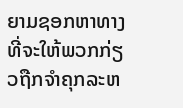ຍາມຊອກຫາທາງທີ່ຈະໃຫ້ພວກກ່ຽວຖືກຈຳຄຸກລະຫ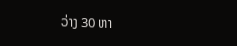ວ່າງ 30 ຫາ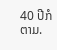40 ປີກໍຕາມ.